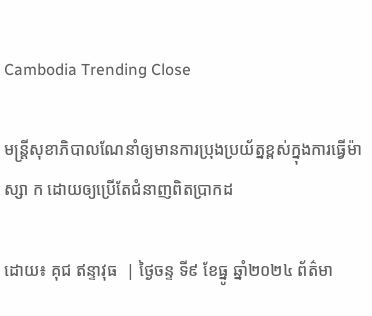Cambodia Trending Close

មន្ត្រីសុខាភិបាលណែនាំឲ្យមានការប្រុងប្រយ័ត្នខ្ពស់ក្នុងការធ្វើម៉ាស្សា ក ដោយឲ្យប្រើតែជំនាញពិតប្រាកដ

ដោយ៖ គុជ ឥន្ទាវុធ  | ថ្ងៃចន្ទ ទី៩ ខែធ្នូ ឆ្នាំ២០២៤ ព័ត៌មា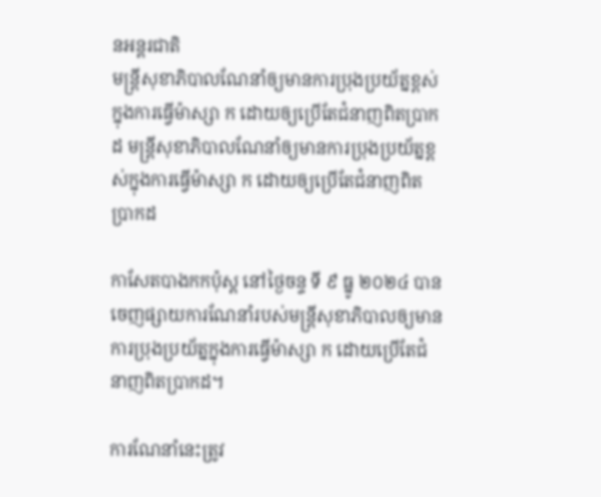នអន្តរជាតិ
មន្ត្រីសុខាភិបាលណែនាំឲ្យមានការប្រុងប្រយ័ត្នខ្ពស់ក្នុងការធ្វើម៉ាស្សា ក ដោយឲ្យប្រើតែជំនាញពិតប្រាកដ មន្ត្រីសុខាភិបាលណែនាំឲ្យមានការប្រុងប្រយ័ត្នខ្ពស់ក្នុងការធ្វើម៉ាស្សា ក ដោយឲ្យប្រើតែជំនាញពិតប្រាកដ

កាសែតបាងកកប៉ុស្ត នៅថ្ងៃចន្ទ ទី ៩ ធ្នូ ២០២៤ បានចេញផ្សាយការណែនាំរបស់មន្ត្រីសុខាភិបាលឲ្យមានការប្រុងប្រយ័ត្នក្នុងការធ្វើម៉ាស្សា ក ដោយប្រើតែជំនាញពិតប្រាកដ។

ការណែនាំនេះត្រូវ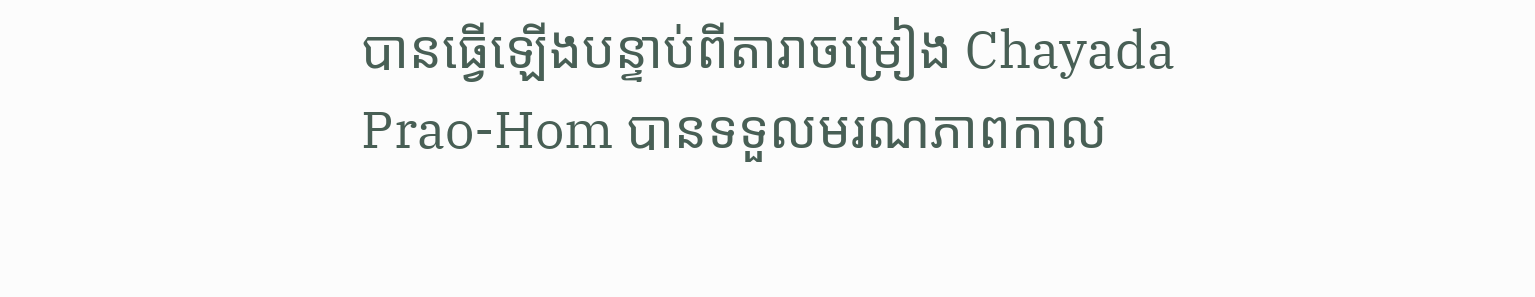បានធ្វើឡើងបន្ទាប់ពីតារាចម្រៀង Chayada Prao-Hom បានទទួលមរណភាពកាល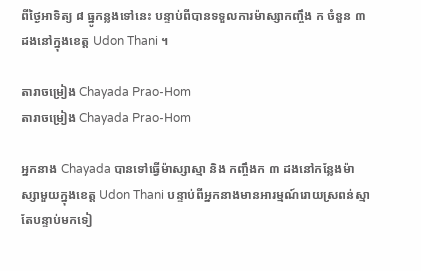ពីថ្ងៃអាទិត្យ ៨ ធ្នូកន្លងទៅនេះ បន្ទាប់ពីបានទទួលការម៉ាស្សាកញ្ចឹង ក ចំនួន ៣ ដងនៅក្នុងខេត្ត Udon Thani ។

តារាចម្រៀង Chayada Prao-Hom
តារាចម្រៀង Chayada Prao-Hom

អ្នកនាង Chayada បានទៅធ្វើម៉ាស្សាស្មា និង កញ្ចឹងក ៣ ដងនៅកន្លែងម៉ាស្សាមួយក្នុងខេត្ត Udon Thani បន្ទាប់ពីអ្នកនាងមានអារម្មណ៍រោយស្រពន់ស្មា តែបន្ទាប់មកទៀ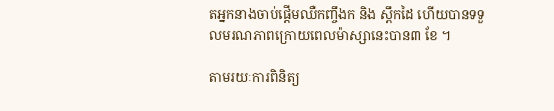តអ្នកនាងចាប់ផ្តើមឈឺកញ្ចឹងក និង ស្ពឹកដៃ ហើយបានទទួលមរណភាពក្រោយពេលម៉ាស្សានេះបាន៣ ខែ ។

តាមរយៈការពិនិត្យ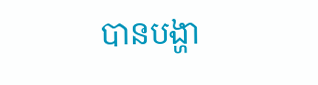បានបង្ហា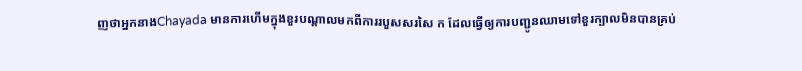ញថាអ្នកនាងChayada មានការហើមក្នុងខួរបណ្តាលមកពីការរបួសសរសៃ ក ដែលធ្វើឲ្យការបញ្ជូនឈាមទៅខួរក្បាលមិនបានគ្រប់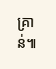គ្រាន់៕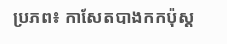ប្រភព៖ កាសែតបាងកកប៉ុស្ត